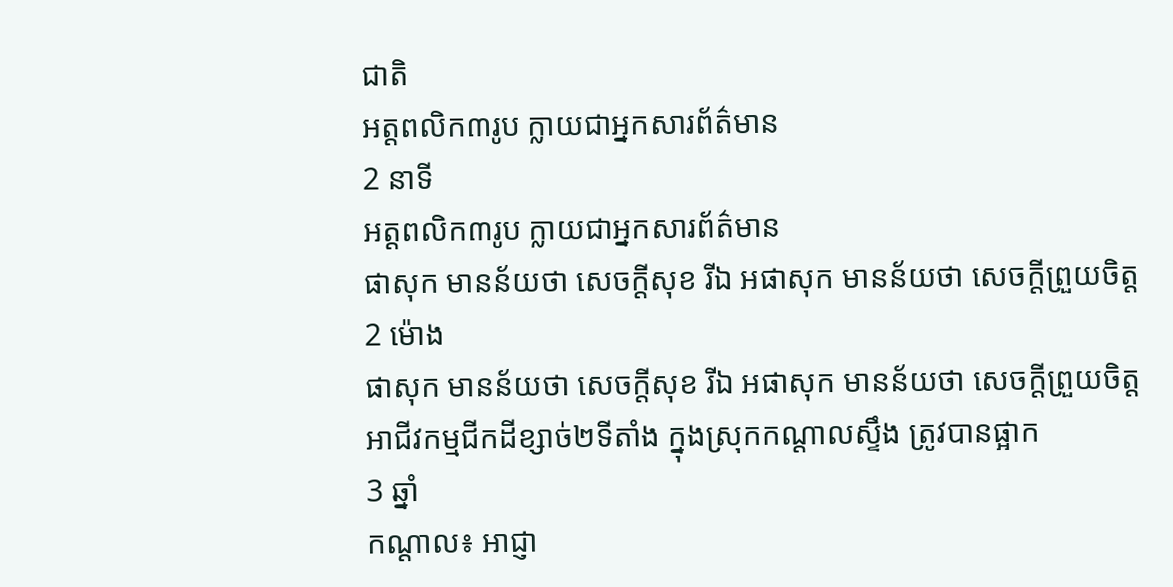ជាតិ
អត្ដពលិក៣រូប ក្លាយជាអ្នកសារព័ត៌មាន
2 នាទី
អត្ដពលិក៣រូប ក្លាយជាអ្នកសារព័ត៌មាន
ផាសុក មានន័យថា សេចក្តីសុខ រីឯ អផាសុក មានន័យថា សេចក្តីព្រួយចិត្ត
2 ម៉ោង
ផាសុក មានន័យថា សេចក្តីសុខ រីឯ អផាសុក មានន័យថា សេចក្តីព្រួយចិត្ត
អាជីវកម្មជីកដីខ្សាច់២ទីតាំង ក្នុងស្រុកកណ្ដាលស្ទឹង ត្រូវបានផ្អាក
3 ឆ្នាំ
កណ្ដាល៖ អាជ្ញា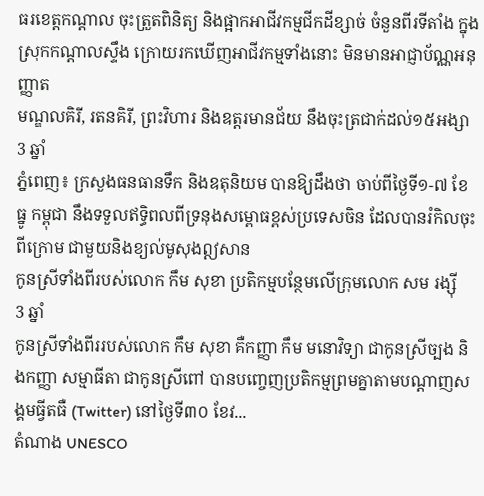ធរខេត្តកណ្ដាល ចុះត្រួតពិនិត្យ និងផ្អាកអាជីវកម្មជីកដីខ្សាច់ ចំនួនពីរទីតាំង ក្នុងស្រុកកណ្ដាលស្ទឹង ក្រោយរកឃើញអាជីវកម្មទាំងនោះ មិនមានអាជ្ញាប័ណ្ណអនុញ្ញាត
មណ្ឌលគិរី, រតនគិរី, ព្រះវិហារ និងឧត្តរមានជ័យ នឹងចុះត្រជាក់ដល់១៥អង្សា
3 ឆ្នាំ
ភ្នំពេញ៖ ក្រសួងធនធានទឹក និងឧតុនិយម បានឱ្យដឹងថា ចាប់ពីថ្ងៃទី១-៧ ខែធ្នូ កម្ពុជា នឹងទទួលឥទ្ធិពលពីទ្រនុងសម្ពោធខ្ពស់ប្រទេសចិន ដែលបានរំកិលចុះពីក្រោម ជាមួយនិងខ្យល់មូសុងឦសាន
កូនស្រីទាំងពីរបស់លោក កឹម សុខា ប្រតិកម្មបន្ថែមលើក្រុមលោក សម រង្ស៊ី
3 ឆ្នាំ
កូនស្រីទាំងពីររបស់លោក កឹម សុខា គឺកញ្ញា កឹម មនោវិទ្យា ជាកូនស្រីច្បង និងកញ្ញា សម្មាធីតា ជាកូនស្រីពៅ បានបញ្ចេញប្រតិកម្មព្រមគ្នាតាមបណ្តាញសង្គមធ្វីតធឺ (Twitter) នៅថ្ងៃទី៣០ ខែវ...
តំណាង UNESCO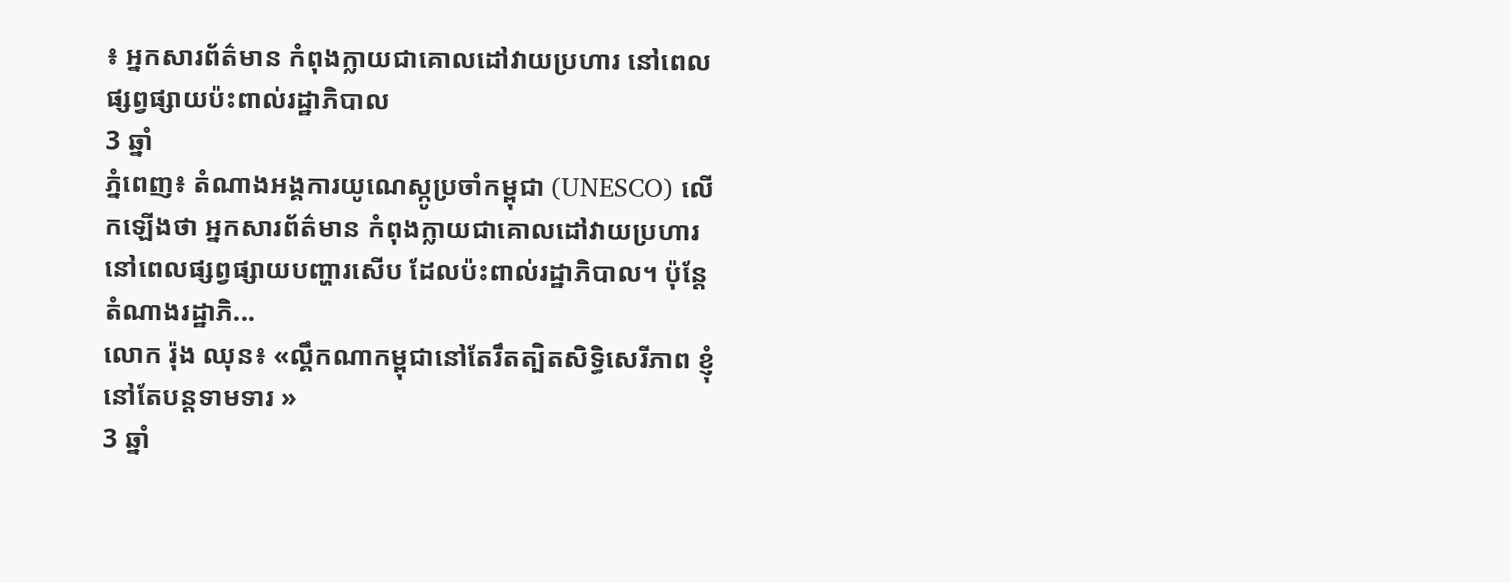៖ អ្នកសារព័ត៌មាន កំពុងក្លាយជាគោលដៅវាយប្រហារ នៅពេលផ្សព្វផ្សាយប៉ះពាល់រដ្ឋាភិបាល
3 ឆ្នាំ
ភ្នំពេញ៖ តំណាងអង្គការយូណេស្កូប្រចាំកម្ពុជា (UNESCO) លើកឡើងថា អ្នកសារព័ត៌មាន កំពុងក្លាយជាគោលដៅវាយប្រហារ នៅពេលផ្សព្វផ្សាយបញ្ហារសើប ដែលប៉ះពាល់រដ្ឋាភិបាល។ ប៉ុន្តែតំណាងរដ្ឋាភិ...
លោក រ៉ុង ឈុន៖ «ល្គឹកណាកម្ពុជានៅតែរឹតត្បិតសិទ្ធិសេរីភាព ខ្ញុំនៅតែបន្តទាមទារ »
3 ឆ្នាំ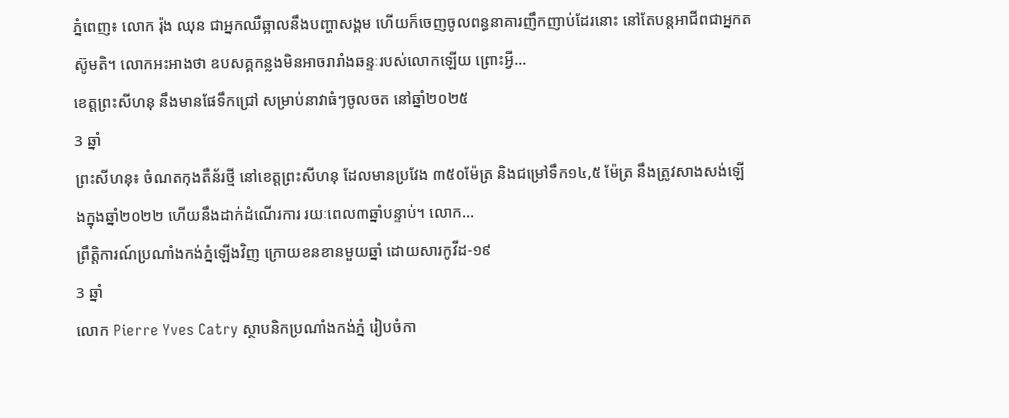ភ្នំពេញ៖ លោក រ៉ុង ឈុន ជាអ្នកឈឺឆ្អាលនឹងបញ្ហាសង្គម ហើយក៏ចេញចូលពន្ធនាគារញឹកញាប់ដែរនោះ នៅតែបន្តអាជីពជាអ្នកតស៊ូមតិ។ លោកអះអាងថា ឧបសគ្គកន្លងមិនអាចរារាំងឆន្ទៈរបស់លោកឡើយ ព្រោះអ្វី...
ខេត្តព្រះសីហនុ នឹងមានផែទឹកជ្រៅ សម្រាប់នាវាធំៗចូលចត នៅឆ្នាំ២០២៥
3 ឆ្នាំ
ព្រះសីហនុ៖ ចំណតកុងតឺន័រថ្មី នៅខេត្តព្រះសីហនុ ដែលមានប្រវែង ៣៥០ម៉ែត្រ និងជម្រៅទឹក១៤,៥ ម៉ែត្រ នឹងត្រូវសាងសង់ឡើងក្នុងឆ្នាំ២០២២ ហើយនឹងដាក់ដំណើរការ រយៈពេល៣ឆ្នាំបន្ទាប់។ លោក...
ព្រឹត្តិការណ៍ប្រណាំងកង់ភ្នំឡើងវិញ ក្រោយខនខានមួយឆ្នាំ ដោយសារកូវីដ-១៩
3 ឆ្នាំ
លោក Pierre Yves Catry ស្ថាបនិកប្រណាំងកង់ភ្នំ រៀបចំកា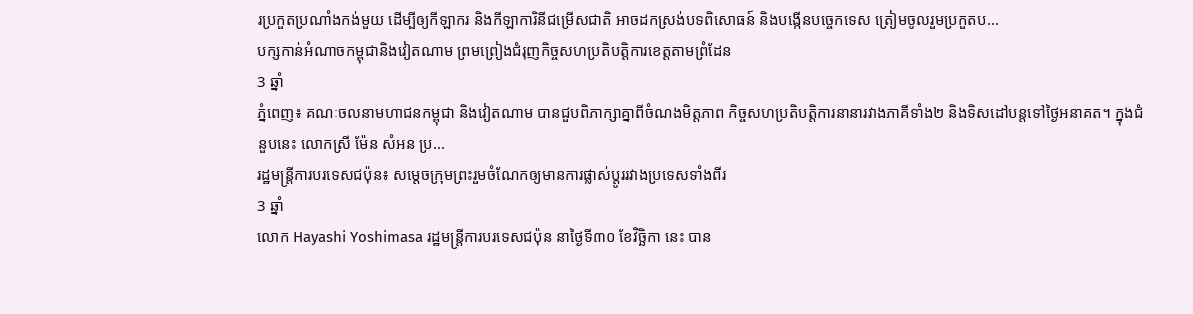រប្រកួតប្រណាំងកង់មួយ ដើម្បីឲ្យកីឡាករ និងកីឡាការិនីជម្រើសជាតិ អាចដកស្រង់បទពិសោធន៍ និងបង្កើនបច្ចេកទេស ត្រៀមចូលរួមប្រកួតប...
បក្សកាន់អំណាចកម្ពុជានិងវៀតណាម ព្រមព្រៀងជំរុញកិច្ចសហប្រតិបត្តិការខេត្តតាមព្រំដែន
3 ឆ្នាំ
ភ្នំពេញ៖ គណៈចលនាមហាជនកម្ពុជា និងវៀតណាម បានជួបពិភាក្សាគ្នាពីចំណងមិត្តភាព កិច្ចសហប្រតិបត្តិការនានារវាងភាគីទាំង២ និងទិសដៅបន្តទៅថ្ងៃអនាគត។ ក្នុងជំនួបនេះ លោកស្រី ម៉ែន សំអន ប្រ...
រដ្ឋមន្ត្រីការបរទេសជប៉ុន៖ សម្តេចក្រុមព្រះរួមចំណែកឲ្យមានការផ្លាស់ប្តូររវាងប្រទេសទាំងពីរ
3 ឆ្នាំ
លោក Hayashi Yoshimasa រដ្ឋមន្ត្រីការបរទេសជប៉ុន នាថ្ងៃទី៣០ ខែវិច្ឆិកា នេះ បាន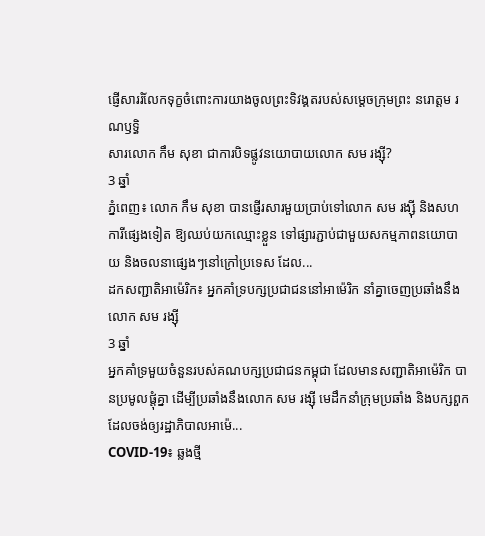ផ្ញើសាររំលែកទុក្ខចំពោះការយាងចូលព្រះទិវង្គតរបស់សម្តេចក្រុមព្រះ នរោត្តម រណឫទ្ធិ
សារលោក កឹម សុខា ជាការបិទផ្លូវនយោបាយលោក សម រង្ស៊ី?
3 ឆ្នាំ
ភ្នំពេញ៖ លោក កឹម សុខា បានផ្ញើរសារមួយប្រាប់ទៅលោក សម រង្ស៊ី និងសហការីផ្សេងទៀត ឱ្យឈប់យកឈ្មោះខ្លួន ទៅផ្សារភ្ជាប់ជាមួយសកម្មភាពនយោបាយ និងចលនាផ្សេងៗនៅក្រៅប្រទេស ដែល...
ដកសញ្ជាតិអាម៉េរិក៖ អ្នកគាំទ្របក្សប្រជាជននៅអាម៉េរិក នាំគ្នាចេញប្រឆាំងនឹងលោក សម រង្ស៊ី
3 ឆ្នាំ
អ្នកគាំទ្រមួយចំនួនរបស់គណបក្សប្រជាជនកម្ពុជា ដែលមានសញ្ជាតិអាម៉េរិក បានប្រមូលផ្តុំគ្នា ដើម្បីប្រឆាំងនឹងលោក សម រង្ស៊ី មេដឹកនាំក្រុមប្រឆាំង និងបក្សពួក ដែលចង់ឲ្យរដ្ឋាភិបាលអាម៉េ...
COVID-19៖ ឆ្លងថ្មី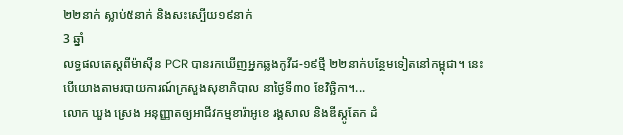២២នាក់ ស្លាប់៥នាក់ និងសះស្បើយ១៩នាក់
3 ឆ្នាំ
លទ្ធផលតេស្តពីម៉ាស៊ីន PCR បានរកឃើញអ្នកឆ្លងកូវីដ-១៩ថ្មី ២២នាក់បន្ថែមទៀតនៅកម្ពុជា។ នេះបើយោងតាមរបាយការណ៍ក្រសួងសុខាភិបាល នាថ្ងៃទី៣០ ខែវិច្ឆិកា។...
លោក ឃួង ស្រេង អនុញ្ញាតឲ្យអាជីវកម្មខារ៉ាអូខេ រង្គសាល និងឌីស្កូតែក ដំ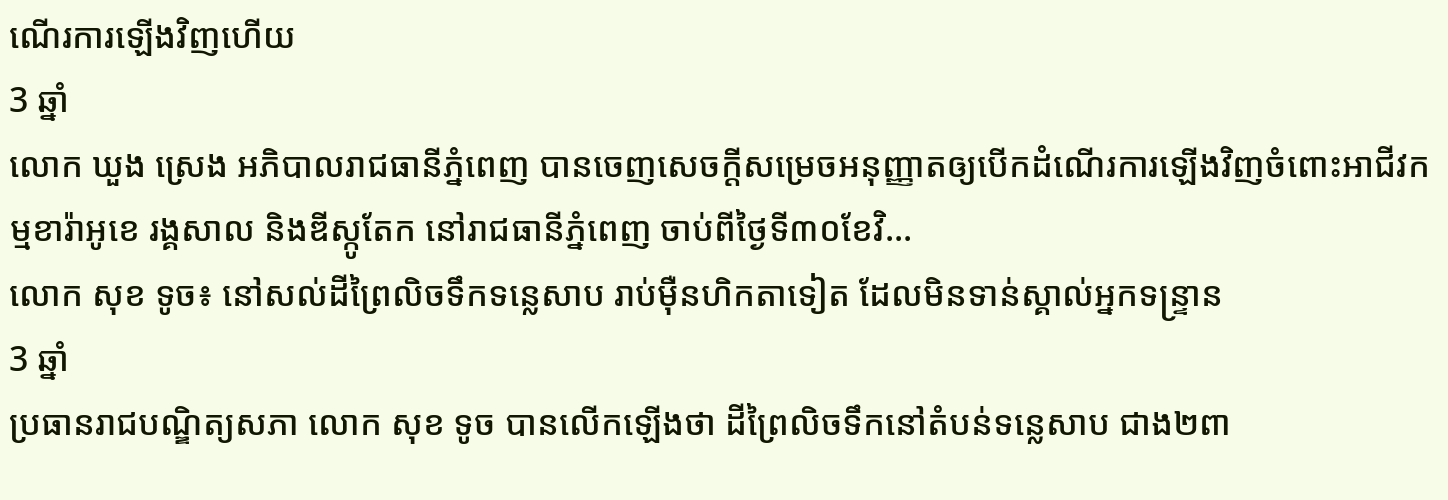ណើរការឡើងវិញហើយ
3 ឆ្នាំ
លោក ឃួង ស្រេង អភិបាលរាជធានីភ្នំពេញ បានចេញសេចក្តីសម្រេចអនុញ្ញាតឲ្យបើកដំណើរការឡើងវិញចំពោះអាជីវកម្មខារ៉ាអូខេ រង្គសាល និងឌីស្កូតែក នៅរាជធានីភ្នំពេញ ចាប់ពីថ្ងៃទី៣០ខែវិ...
លោក សុខ ទូច៖ នៅសល់ដីព្រៃលិចទឹកទន្លេសាប រាប់ម៉ឺនហិកតាទៀត ដែលមិនទាន់ស្គាល់អ្នកទន្រ្ទាន
3 ឆ្នាំ
ប្រធានរាជបណ្ឌិត្យសភា លោក សុខ ទូច បានលើកឡើងថា ដីព្រៃលិចទឹកនៅតំបន់ទន្លេសាប ជាង២ពា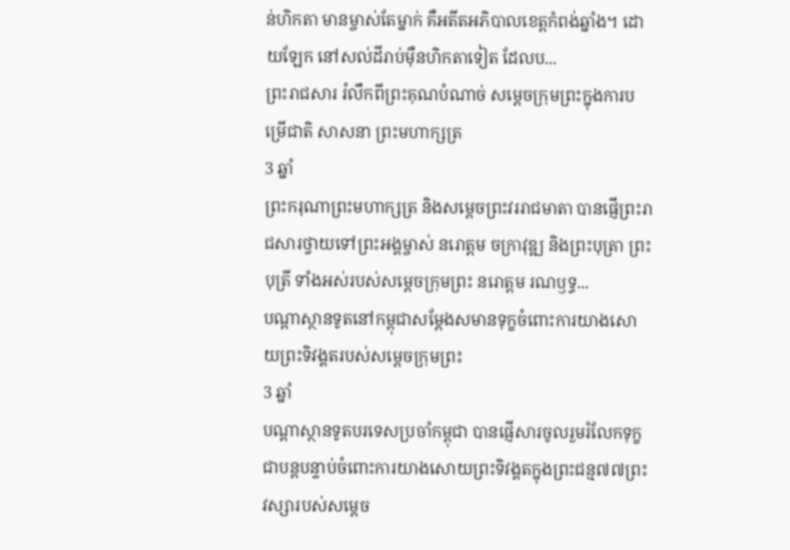ន់ហិកតា មានម្ចាស់តែម្នាក់ គឺអតីតអភិបាលខេត្តកំពង់ឆ្នាំង។ ដោយឡែក នៅសល់ដីរាប់ម៉ឺនហិកតាទៀត ដែលប...
ព្រះរាជសារ រំលឹកពីព្រះគុណបំណាច់ សម្តេចក្រុមព្រះក្នុងការបម្រើជាតិ សាសនា ព្រះមហាក្សត្រ
3 ឆ្នាំ
ព្រះករុណាព្រះមហាក្សត្រ និងសម្តេចព្រះវររាជមាតា បានផ្ញើព្រះរាជសារថ្វាយទៅព្រះអង្គម្ចាស់ នរោត្តម ចក្រាវុឌ្ឍ និងព្រះបុត្រា ព្រះបុត្រី ទាំងអស់របស់សម្តេចក្រុមព្រះ នរោត្តម រណឫទ្ធ...
បណ្តាស្ថានទូតនៅកម្ពុជាសម្តែងសមានទុក្ខចំពោះការយាងសោយព្រះទិវង្គតរបស់សម្តេចក្រុមព្រះ
3 ឆ្នាំ
បណ្តាស្ថានទូតបរទេសប្រចាំកម្ពុជា បានផ្ញើសារចូលរួមរំលែកទុក្ខជាបន្តបន្ទាប់ចំពោះការយាងសោយព្រះទិវង្គតក្នុងព្រះជន្ម៧៧ព្រះវស្សារបស់សម្តេច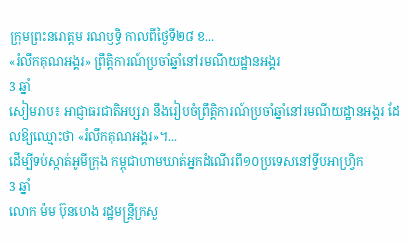ក្រុមព្រះនរោត្តម រណឫទ្ធិ កាលពីថ្ងៃទី២៨ ខ...
«រំលឹកគុណអង្គរ» ព្រឹត្តិការណ៍ប្រចាំឆ្នាំនៅរមណីយដ្ឋានអង្គរ
3 ឆ្នាំ
សៀមរាប៖ អាជ្ញាធរជាតិអប្សរា នឹងរៀបចំព្រឹត្តិការណ៍ប្រចាំឆ្នាំនៅរមណីយដ្ឋានអង្គរ ដែលឱ្យឈ្មោះថា «រំលឹកគុណអង្គរ»។...
ដើម្បីទប់ស្កាត់អូមីក្រុង កម្ពុជាហាមឃាត់អ្នកដំណើរពី១០ប្រទេសនៅទ្វីបអាហ្វ្រិក
3 ឆ្នាំ
លោក ម៉ម ប៊ុនហេង រដ្ឋមន្ត្រីក្រសួ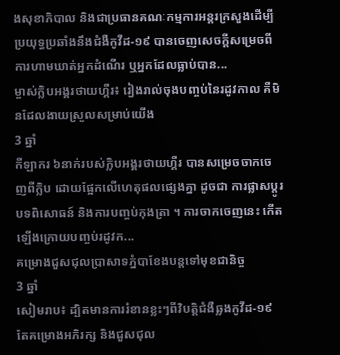ងសុខាភិបាល និងជាប្រធានគណៈកម្មការអន្តរក្រសួងដើម្បីប្រយុទ្ធប្រឆាំងនឹងជំងឺកូវីដ-១៩ បានចេញសេចក្តីសម្រេចពីការហាមឃាត់អ្នកដំណើរ ឬអ្នកដែលធ្លាប់បាន...
ម្ចាស់ក្លិបអង្គរថាយហ្គឺរ៖ រៀងរាល់ចុងបញ្ចប់នៃរដូវកាល គឺមិនដែលងាយស្រួលសម្រាប់យើង
3 ឆ្នាំ
កីឡាករ ៦នាក់របស់ក្លិបអង្គរថាយហ្គឺរ បានសម្រេចចាកចេញពីក្លិប ដោយផ្អែកលើហេតុផលផ្សេងគ្នា ដូចជា ការផ្លាសប្ដូរបទពិសោធន៍ និងការបញ្ចប់កុងត្រា ។ ការចាកចេញនេះ កើតឡើងក្រោយបញ្ចប់រដូវក...
គម្រោងជួសជុលប្រាសាទភ្នំបាខែងបន្តទៅមុខជានិច្ច
3 ឆ្នាំ
សៀមរាប៖ ដ្បិតមានការរំខានខ្លះៗពីវិបត្តិជំងឺឆ្លងកូវីដ-១៩ តែគម្រោងអភិរក្ស និងជួសជុល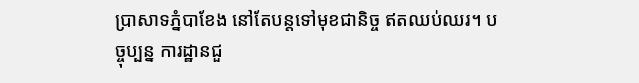ប្រាសាទភ្នំបាខែង នៅតែបន្តទៅមុខជានិច្ច ឥតឈប់ឈរ។ បច្ចុប្បន្ន ការដ្ឋានជួ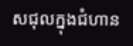សជុលក្នុងជំហាន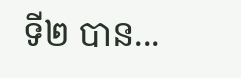ទី២ បាន...